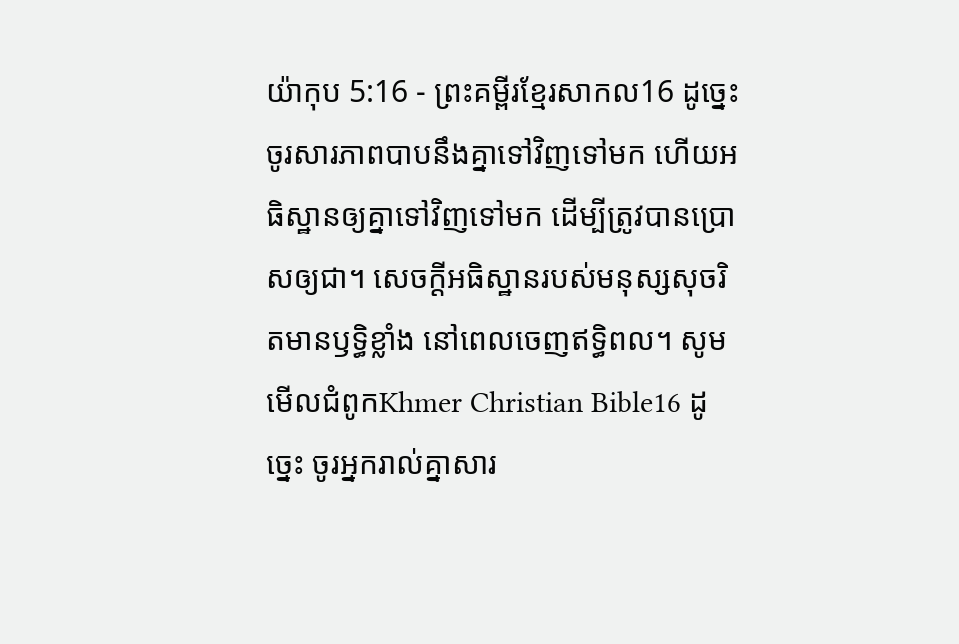យ៉ាកុប 5:16 - ព្រះគម្ពីរខ្មែរសាកល16 ដូច្នេះ ចូរសារភាពបាបនឹងគ្នាទៅវិញទៅមក ហើយអធិស្ឋានឲ្យគ្នាទៅវិញទៅមក ដើម្បីត្រូវបានប្រោសឲ្យជា។ សេចក្ដីអធិស្ឋានរបស់មនុស្សសុចរិតមានឫទ្ធិខ្លាំង នៅពេលចេញឥទ្ធិពល។ សូមមើលជំពូកKhmer Christian Bible16 ដូច្នេះ ចូរអ្នករាល់គ្នាសារ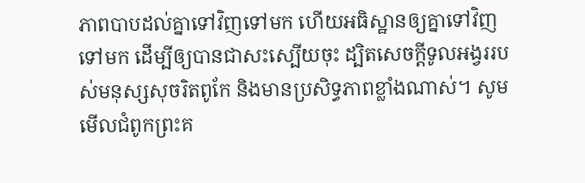ភាពបាបដល់គ្នាទៅវិញទៅមក ហើយអធិស្ឋានឲ្យគ្នាទៅវិញទៅមក ដើម្បីឲ្យបានជាសះស្បើយចុះ ដ្បិតសេចក្ដីទូលអង្វររបស់មនុស្សសុចរិតពូកែ និងមានប្រសិទ្ធភាពខ្លាំងណាស់។ សូមមើលជំពូកព្រះគ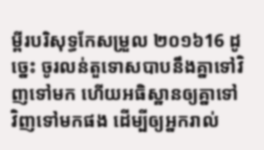ម្ពីរបរិសុទ្ធកែសម្រួល ២០១៦16 ដូច្នេះ ចូរលន់តួទោសបាបនឹងគ្នាទៅវិញទៅមក ហើយអធិស្ឋានឲ្យគ្នាទៅវិញទៅមកផង ដើម្បីឲ្យអ្នករាល់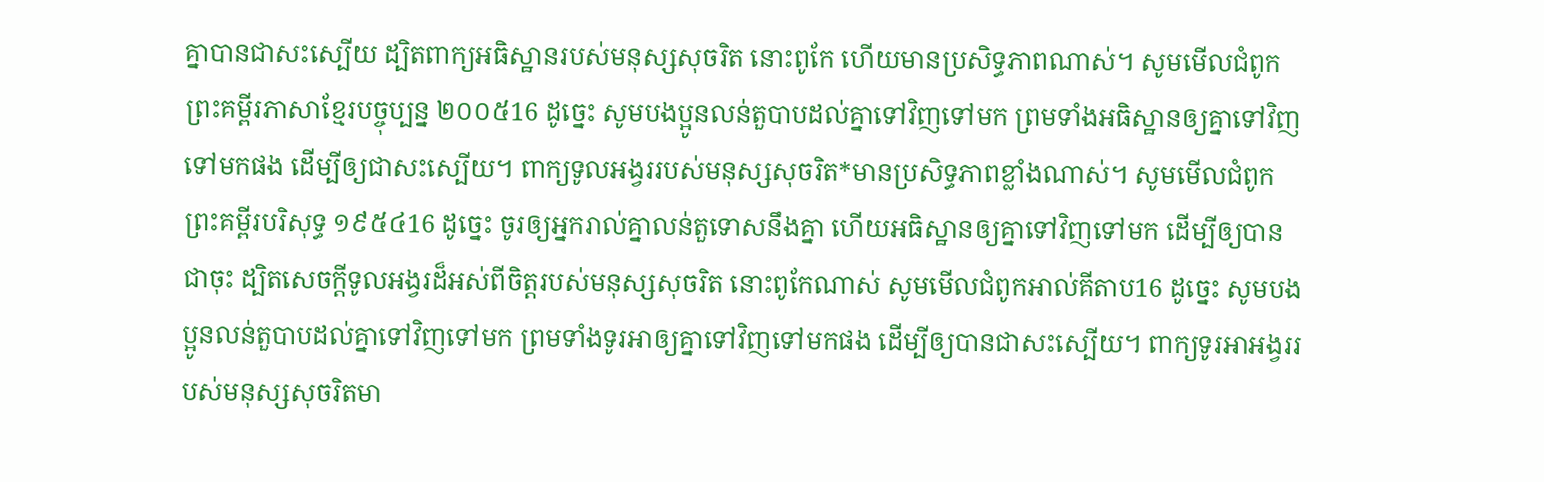គ្នាបានជាសះស្បើយ ដ្បិតពាក្យអធិស្ឋានរបស់មនុស្សសុចរិត នោះពូកែ ហើយមានប្រសិទ្ធភាពណាស់។ សូមមើលជំពូកព្រះគម្ពីរភាសាខ្មែរបច្ចុប្បន្ន ២០០៥16 ដូច្នេះ សូមបងប្អូនលន់តួបាបដល់គ្នាទៅវិញទៅមក ព្រមទាំងអធិស្ឋានឲ្យគ្នាទៅវិញទៅមកផង ដើម្បីឲ្យជាសះស្បើយ។ ពាក្យទូលអង្វររបស់មនុស្សសុចរិត*មានប្រសិទ្ធភាពខ្លាំងណាស់។ សូមមើលជំពូកព្រះគម្ពីរបរិសុទ្ធ ១៩៥៤16 ដូច្នេះ ចូរឲ្យអ្នករាល់គ្នាលន់តួទោសនឹងគ្នា ហើយអធិស្ឋានឲ្យគ្នាទៅវិញទៅមក ដើម្បីឲ្យបានជាចុះ ដ្បិតសេចក្ដីទូលអង្វរដ៏អស់ពីចិត្តរបស់មនុស្សសុចរិត នោះពូកែណាស់ សូមមើលជំពូកអាល់គីតាប16 ដូច្នេះ សូមបងប្អូនលន់តួបាបដល់គ្នាទៅវិញទៅមក ព្រមទាំងទូរអាឲ្យគ្នាទៅវិញទៅមកផង ដើម្បីឲ្យបានជាសះស្បើយ។ ពាក្យទូរអាអង្វររបស់មនុស្សសុចរិតមា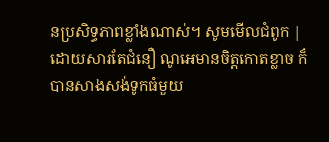នប្រសិទ្ធភាពខ្លាំងណាស់។ សូមមើលជំពូក |
ដោយសារតែជំនឿ ណូអេមានចិត្តកោតខ្លាច ក៏បានសាងសង់ទូកធំមួយ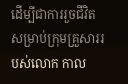ដើម្បីជាការរួចជីវិតសម្រាប់ក្រុមគ្រួសាររបស់លោក កាល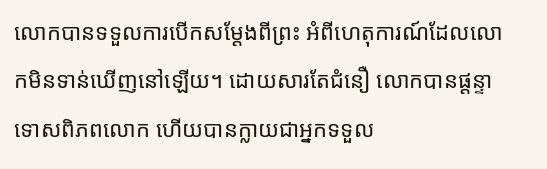លោកបានទទួលការបើកសម្ដែងពីព្រះ អំពីហេតុការណ៍ដែលលោកមិនទាន់ឃើញនៅឡើយ។ ដោយសារតែជំនឿ លោកបានផ្ដន្ទាទោសពិភពលោក ហើយបានក្លាយជាអ្នកទទួល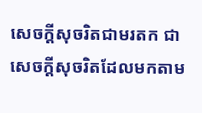សេចក្ដីសុចរិតជាមរតក ជាសេចក្ដីសុចរិតដែលមកតាម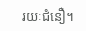រយៈជំនឿ។